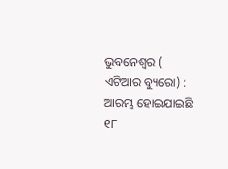ଭୁବନେଶ୍ୱର ( ଏଟିଆର ବ୍ୟୁରୋ) : ଆରମ୍ଭ ହୋଇଯାଇଛି ୧୮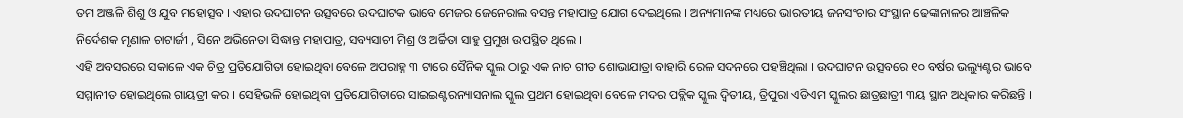ତମ ଅଞ୍ଜଳି ଶିଶୁ ଓ ଯୁବ ମହୋତ୍ସବ । ଏହାର ଉଦଘାଟନ ଉତ୍ସବରେ ଉଦଘାଟକ ଭାବେ ମେଜର ଜେନେରାଲ ବସନ୍ତ ମହାପାତ୍ର ଯୋଗ ଦେଇଥିଲେ । ଅନ୍ୟମାନଙ୍କ ମଧ୍ୟରେ ଭାରତୀୟ ଜନସଂଚାର ସଂସ୍ଥାନ ଢେଙ୍କାନାଳର ଆଞ୍ଚଳିକ ନିର୍ଦେଶକ ମୃଣାଳ ଚାଟାର୍ଜୀ , ସିନେ ଅଭିନେତା ସିଦ୍ଧାନ୍ତ ମହାପାତ୍ର, ସବ୍ୟସାଚୀ ମିଶ୍ର ଓ ଅର୍ଚ୍ଚିତା ସାହୁ ପ୍ରମୁଖ ଉପସ୍ଥିତ ଥିଲେ ।
ଏହି ଅବସରରେ ସକାଳେ ଏକ ଚିତ୍ର ପ୍ରତିଯୋଗିତା ହୋଇଥିବା ବେଳେ ଅପରାହ୍ନ ୩ ଟାରେ ସୈନିକ ସ୍କୁଲ ଠାରୁ ଏକ ନାଚ ଗୀତ ଶୋଭାଯାତ୍ରା ବାହାରି ରେଳ ସଦନରେ ପହଞ୍ଚିଥିଲା । ଉଦଘାଟନ ଉତ୍ସବରେ ୧୦ ବର୍ଷର ଭଲ୍ୟୁଣ୍ଟର ଭାବେ ସମ୍ମାନୀତ ହୋଇଥିଲେ ଗାୟତ୍ରୀ କର । ସେହିଭଳି ହୋଇଥିବା ପ୍ରତିଯୋଗିତାରେ ସାଇଇଣ୍ଟରନ୍ୟାସନାଲ ସ୍କୁଲ ପ୍ରଥମ ହୋଇଥିବା ବେଳେ ମଦର ପବ୍ଲିକ ସ୍କୁଲ ଦ୍ୱିତୀୟ, ତ୍ରିପୁରା ଏଡିଏମ ସ୍କୁଲର ଛାତ୍ରଛାତ୍ରୀ ୩ୟ ସ୍ଥାନ ଅଧିକାର କରିଛନ୍ତି ।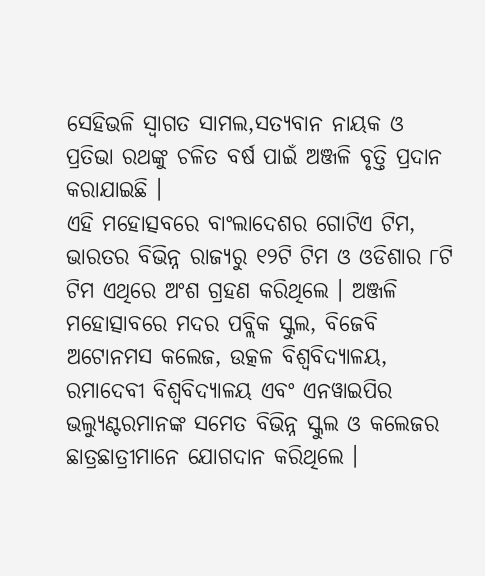ସେହିଭଳି ସ୍ୱାଗତ ସାମଲ,ସତ୍ୟବାନ ନାୟକ ଓ ପ୍ରତିଭା ରଥଙ୍କୁ ଚଳିତ ବର୍ଷ ପାଇଁ ଅଞ୍ଜଳି ବୃତ୍ତି ପ୍ରଦାନ କରାଯାଇଛି ।
ଏହି ମହୋତ୍ସବରେ ବାଂଲାଦେଶର ଗୋଟିଏ ଟିମ, ଭାରତର ବିଭିନ୍ନ ରାଜ୍ୟରୁ ୧୨ଟି ଟିମ ଓ ଓଡିଶାର ୮ଟି ଟିମ ଏଥିରେ ଅଂଶ ଗ୍ରହଣ କରିଥିଲେ । ଅଞ୍ଜଳି ମହୋତ୍ସାବରେ ମଦର ପବ୍ଲିକ ସ୍କୁଲ, ବିଜେବି ଅଟୋନମସ କଲେଜ, ଉତ୍କଳ ବିଶ୍ୱବିଦ୍ୟାଳୟ, ରମାଦେବୀ ବିଶ୍ୱବିଦ୍ୟାଳୟ ଏବଂ ଏନୱାଇପିର ଭଲ୍ୟୁଣ୍ଟରମାନଙ୍କ ସମେତ ବିଭିନ୍ନ ସ୍କୁଲ ଓ କଲେଜର ଛାତ୍ରଛାତ୍ରୀମାନେ ଯୋଗଦାନ କରିଥିଲେ ।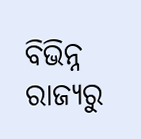ବିଭିନ୍ନ ରାଜ୍ୟରୁ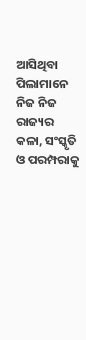ଆସିଥିବା ପିଲାମାନେ ନିଜ ନିଜ ରାଜ୍ୟର କଳା, ସଂସ୍କୃତି ଓ ପରମ୍ପରାକୁ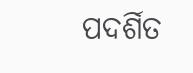ପଦର୍ଶିତ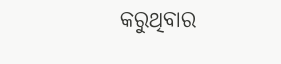କରୁଥିବାର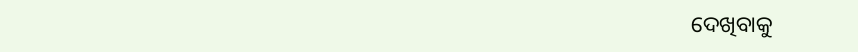ଦେଖିବାକୁ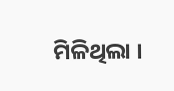ମିଳିଥିଲା ।